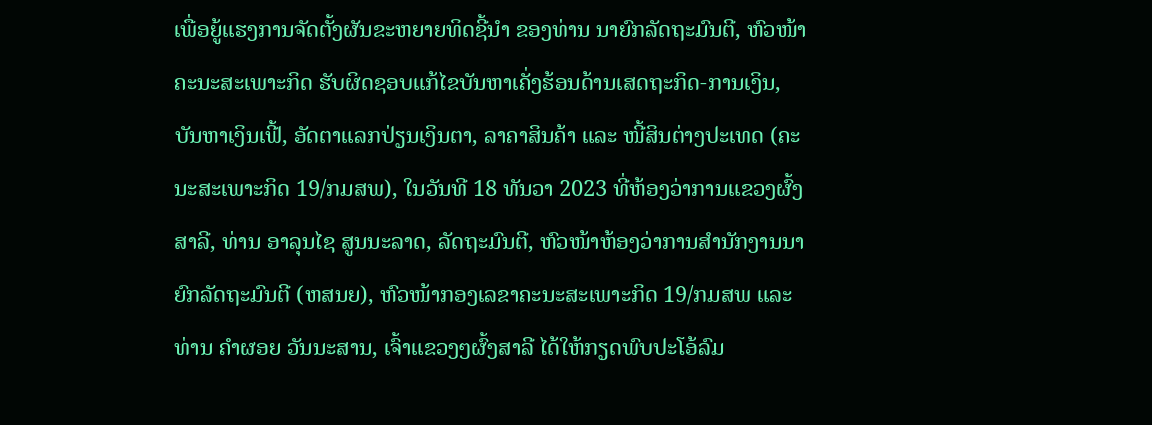ເພື່ອຍູ້ແຮງການຈັດຕັ້ງຜັນຂະຫຍາຍທິດຊີ້ນຳ ຂອງທ່ານ ນາຍົກລັດຖະມົນຕີ, ຫົວໜ້າຄະນະສະເພາະກິດ ຮັບຜິດຊອບແກ້ໄຂບັນຫາເຄັ່ງຮ້ອນດ້ານເສດຖະກິດ-ການເງິນ, ບັນຫາເງິນເຟີ້, ອັດຕາແລກປ່ຽນເງິນຕາ, ລາຄາສິນຄ້າ ແລະ ໜີ້ສິນຕ່າງປະເທດ (ຄະນະສະເພາະກິດ 19/ກມສພ), ໃນວັນທີ 18 ທັນວາ 2023 ທີ່ຫ້ອງວ່າການແຂວງຜົ້ງສາລີ, ທ່ານ ອາລຸນໄຊ ສູນນະລາດ, ລັດຖະມົນຕີ, ຫົວໜ້າຫ້ອງວ່າການສຳນັກງານນາຍົກລັດຖະມົນຕີ (ຫສນຍ), ຫົວໜ້າກອງເລຂາຄະນະສະເພາະກິດ 19/ກມສພ ແລະ ທ່ານ ຄຳຜອຍ ວັນນະສານ, ເຈົ້າແຂວງໆຜົ້ງສາລີ ໄດ້ໃຫ້ກຽດພົບປະໂອ້ລົມ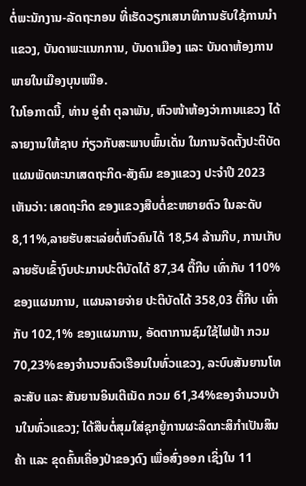ຕໍ່ພະນັກງານ-ລັດຖະກອນ ທີ່ເຮັດວຽກເສນາທິການຮັບໃຊ້ການນຳແຂວງ, ບັນດາພະແນກການ, ບັນດາເມືອງ ແລະ ບັນດາຫ້ອງການພາຍໃນເມືອງບຸນເໜືອ.
ໃນໂອກາດນີ້, ທ່ານ ອູ່ຄຳ ຕຸລາພັນ, ຫົວໜ້າຫ້ອງວ່າການແຂວງ ໄດ້ລາຍງານໃຫ້ຊາບ ກ່ຽວກັບສະພາບພົ້ນເດັ່ນ ໃນການຈັດຕັ້ງປະຕິບັດແຜນພັດທະນາເສດຖະກິດ-ສັງຄົມ ຂອງແຂວງ ປະຈຳປີ 2023 ເຫັນວ່າ: ເສດຖະກິດ ຂອງແຂວງສືບຕໍ່ຂະຫຍາຍຕົວ ໃນລະດັບ 8,11%,ລາຍຮັບສະເລ່ຍຕໍ່ຫົວຄົນໄດ້ 18,54 ລ້ານກີບ, ການເກັບລາຍຮັບເຂົ້າງົບປະມານປະຕິບັດໄດ້ 87,34 ຕື້ກີບ ເທົ່າກັບ 110% ຂອງແຜນການ, ແຜນລາຍຈ່າຍ ປະຕິບັດໄດ້ 358,03 ຕື້ກີບ ເທົ່າກັບ 102,1% ຂອງແຜນການ, ອັດຕາການຊົມໃຊ້ໄຟຟ້າ ກວມ 70,23%ຂອງຈໍານວນຄົວເຮືອນໃນທົ່ວແຂວງ, ລະບົບສັນຍານໂທລະສັບ ແລະ ສັນຍານອິນເຕີເນັດ ກວມ 61,34%ຂອງຈໍານວນບ້ານໃນທົ່ວແຂວງ; ໄດ້ສືບຕໍ່ສຸມໃສ່ຊຸກຍູ້ການຜະລິດກະສິກໍາເປັນສິນຄ້າ ແລະ ຂຸດຄົ້ນເຄື່ອງປ່າຂອງດົງ ເພື່ອສົ່ງອອກ ເຊິ່ງໃນ 11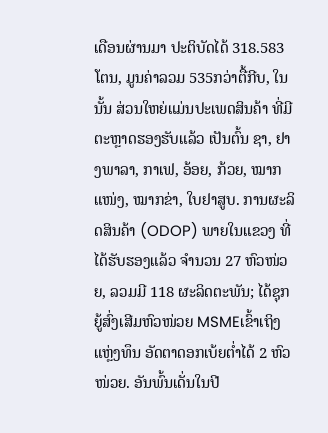ເດືອນຜ່ານມາ ປະຕິບັດໄດ້ 318.583ໂຕນ, ມູນຄ່າລວມ 535ກວ່າຕື້ກີບ, ໃນນັ້ນ ສ່ວນໃຫຍ່ແມ່ນປະເພດສິນຄ້າ ທີ່ມີຕະຫຼາດຮອງຮັບແລ້ວ ເປັນຕົ້ນ ຊາ, ຢາງພາລາ, ກາເຟ, ອ້ອຍ, ກ້ວຍ, ໝາກແໜ່ງ, ໝາກຂ່າ, ໃບຢາສູບ. ການຜະລິດສິນຄ້າ (ODOP) ພາຍໃນແຂວງ ທີ່ໄດ້ຮັບຮອງແລ້ວ ຈໍານວນ 27 ຫົວໜ່ວຍ, ລວມມີ 118 ຜະລິດຕະພັນ; ໄດ້ຊຸກຍູ້ສົ່ງເສີມຫົວໜ່ວຍ MSMEເຂົ້າເຖິງແຫຼ່ງທຶນ ອັດຕາດອກເບ້ຍຕໍ່າໄດ້ 2 ຫົວໜ່ວຍ. ອັນພົ້ນເດັ່ນໃນປີ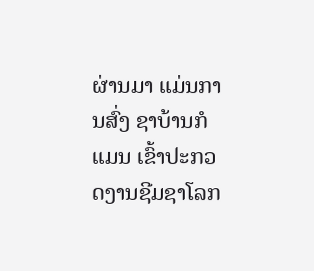ຜ່ານມາ ແມ່ນການສົ່ງ ຊາບ້ານກໍແມນ ເຂົ້າປະກວດງານຊີມຊາໂລກ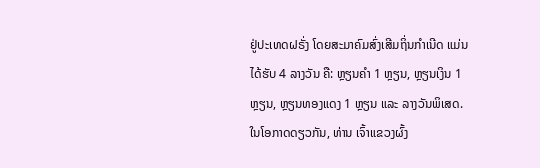ຢູ່ປະເທດຝຣັ່ງ ໂດຍສະມາຄົມສົ່ງເສີມຖິ່ນກໍາເນີດ ແມ່ນໄດ້ຮັບ 4 ລາງວັນ ຄື: ຫຼຽນຄຳ 1 ຫຼຽນ, ຫຼຽນເງິນ 1 ຫຼຽນ, ຫຼຽນທອງແດງ 1 ຫຼຽນ ແລະ ລາງວັນພິເສດ.
ໃນໂອກາດດຽວກັນ, ທ່ານ ເຈົ້າແຂວງຜົ້ງ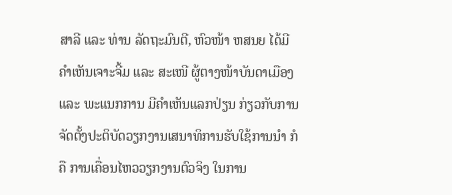ສາລີ ແລະ ທ່ານ ລັດຖະມົນຕີ, ຫົວໜ້າ ຫສນຍ ໄດ້ມີຄຳເຫັນເຈາະຈີ້ມ ແລະ ສະເໜີ ຜູ້ຕາງໜ້າບັນດາເມືອງ ແລະ ພະແນກການ ມີຄຳເຫັນແລກປ່ຽນ ກ່ຽວກັບການຈັດຕັ້ງປະຕິບັດວຽກງານເສນາທິການຮັບໃຊ້ການນຳ ກໍຄື ການເຄື່ອນໄຫວວຽກງານຕົວຈິງ ໃນການ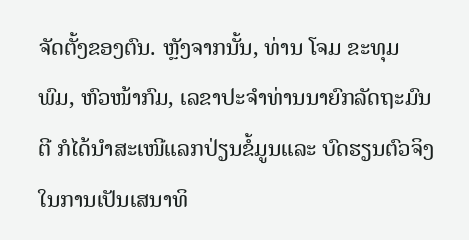ຈັດຕັ້ງຂອງຕົນ. ຫຼັງຈາກນັ້ນ, ທ່ານ ໂຈມ ຂະທຸມພົມ, ຫົວໜ້າກົມ, ເລຂາປະຈຳທ່ານນາຍົກລັດຖະມົນຕີ ກໍໄດ້ນຳສະເໜີແລກປ່ຽນຂໍ້ມູນແລະ ບົດຮຽນຕົວຈິງ ໃນການເປັນເສນາທິ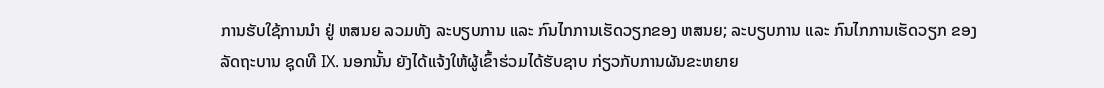ການຮັບໃຊ້ການນຳ ຢູ່ ຫສນຍ ລວມທັງ ລະບຽບການ ແລະ ກົນໄກການເຮັດວຽກຂອງ ຫສນຍ; ລະບຽບການ ແລະ ກົນໄກການເຮັດວຽກ ຂອງລັດຖະບານ ຊຸດທີ IX. ນອກນັ້ນ ຍັງໄດ້ແຈ້ງໃຫ້ຜູ້ເຂົ້າຮ່ວມໄດ້ຮັບຊາບ ກ່ຽວກັບການຜັນຂະຫຍາຍ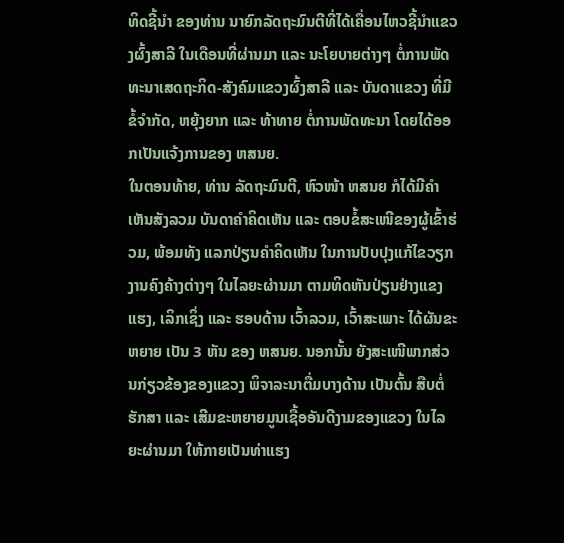ທິດຊີ້ນຳ ຂອງທ່ານ ນາຍົກລັດຖະມົນຕີທີ່ໄດ້ເຄື່ອນໄຫວຊີ້ນຳແຂວງຜົ້ງສາລີ ໃນເດືອນທີ່ຜ່ານມາ ແລະ ນະໂຍບາຍຕ່າງໆ ຕໍ່ການພັດທະນາເສດຖະກິດ-ສັງຄົມແຂວງຜົ້ງສາລີ ແລະ ບັນດາແຂວງ ທີ່ມີຂໍ້ຈຳກັດ, ຫຍຸ້ງຍາກ ແລະ ທ້າທາຍ ຕໍ່ການພັດທະນາ ໂດຍໄດ້ອອກເປັນແຈ້ງການຂອງ ຫສນຍ.
ໃນຕອນທ້າຍ, ທ່ານ ລັດຖະມົນຕີ, ຫົວໜ້າ ຫສນຍ ກໍໄດ້ມີຄຳເຫັນສັງລວມ ບັນດາຄຳຄິດເຫັນ ແລະ ຕອບຂໍ້ສະເໜີຂອງຜູ້ເຂົ້າຮ່ວມ, ພ້ອມທັງ ແລກປ່ຽນຄຳຄິດເຫັນ ໃນການປັບປຸງແກ້ໄຂວຽກງານຄົງຄ້າງຕ່າງໆ ໃນໄລຍະຜ່ານມາ ຕາມທິດຫັນປ່ຽນຢ່າງແຂງແຮງ, ເລິກເຊິ່ງ ແລະ ຮອບດ້ານ ເວົ້າລວມ, ເວົ້າສະເພາະ ໄດ້ຜັນຂະຫຍາຍ ເປັນ 3 ຫັນ ຂອງ ຫສນຍ. ນອກນັ້ນ ຍັງສະເໜີພາກສ່ວນກ່ຽວຂ້ອງຂອງແຂວງ ພິຈາລະນາຕື່ມບາງດ້ານ ເປັນຕົ້ນ ສືບຕໍ່ຮັກສາ ແລະ ເສີມຂະຫຍາຍມູນເຊື້ອອັນດີງາມຂອງແຂວງ ໃນໄລຍະຜ່ານມາ ໃຫ້ກາຍເປັນທ່າແຮງ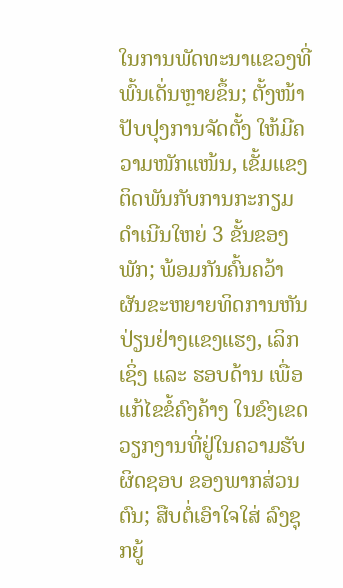ໃນການພັດທະນາແຂວງທີ່ພົ້ນເດັ່ນຫຼາຍຂຶ້ນ; ຕັ້ງໜ້າປັບປຸງການຈັດຕັ້ງ ໃຫ້ມີຄວາມໜັກແໜ້ນ, ເຂັ້ມແຂງ ຕິດພັນກັບການກະກຽມດຳເນີນໃຫຍ່ 3 ຂັ້ນຂອງພັກ; ພ້ອມກັນຄົ້ນຄວ້າຜັນຂະຫຍາຍທິດການຫັນປ່ຽນຢ່າງແຂງແຮງ, ເລິກເຊິ່ງ ແລະ ຮອບດ້ານ ເພື່ອແກ້ໄຂຂໍ້ຄົງຄ້າງ ໃນຂົງເຂດວຽກງານທີ່ຢູ່ໃນຄວາມຮັບຜິດຊອບ ຂອງພາກສ່ວນຕົນ; ສືບຕໍ່ເອົາໃຈໃສ່ ລົງຊຸກຍູ້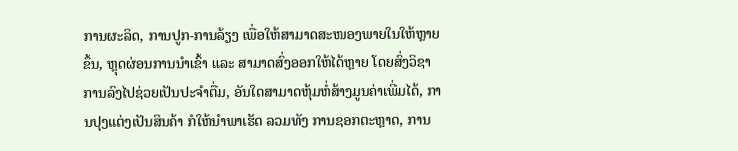ການຜະລິດ, ການປູກ-ການລ້ຽງ ເພື່ອໃຫ້ສາມາດສະໜອງພາຍໃນໃຫ້ຫຼາຍຂຶ້ນ, ຫຼຸດຜ່ອນການນຳເຂົ້າ ແລະ ສາມາດສົ່ງອອກໃຫ້ໄດ້ຫຼາຍ ໂດຍສົ່ງວິຊາການລົງໄປຊ່ວຍເປັນປະຈຳຕື່ມ, ອັນໃດສາມາດຫຸ້ມຫໍ່ສ້າງມູນຄ່າເພີ່ມໄດ້, ການປຸງແຕ່ງເປັນສິນຄ້າ ກໍໃຫ້ນຳພາເຮັດ ລວມທັງ ການຊອກຕະຫຼາດ, ການ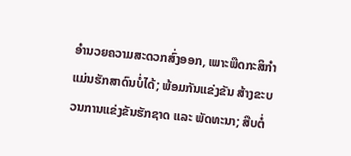ອຳນວຍຄວາມສະດວກສົ່ງອອກ, ເພາະພືດກະສິກຳແມ່ນຮັກສາດົນບໍ່ໄດ້; ພ້ອມກັນແຂ່ງຂັນ ສ້າງຂະບວນການແຂ່ງຂັນຮັກຊາດ ແລະ ພັດທະນາ; ສືບຕໍ່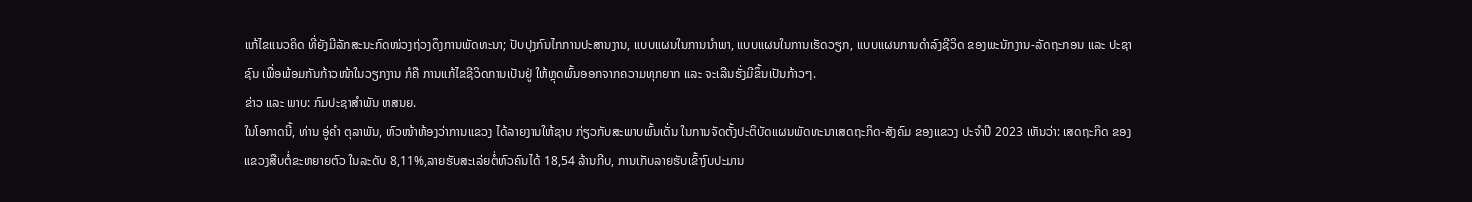ແກ້ໄຂແນວຄິດ ທີ່ຍັງມີລັກສະນະກົດໜ່ວງຖ່ວງດຶງການພັດທະນາ; ປັບປຸງກົນໄກການປະສານງານ, ແບບແຜນໃນການນຳພາ, ແບບແຜນໃນການເຮັດວຽກ, ແບບແຜນການດຳລົງຊີວິດ ຂອງພະນັກງານ-ລັດຖະກອນ ແລະ ປະຊາຊົນ ເພື່ອພ້ອມກັນກ້າວໜ້າໃນວຽກງານ ກໍຄື ການແກ້ໄຂຊີວິດການເປັນຢູ່ ໃຫ້ຫຼຸດພົ້ນອອກຈາກຄວາມທຸກຍາກ ແລະ ຈະເລີນຮັ່ງມີຂຶ້ນເປັນກ້າວໆ.
ຂ່າວ ແລະ ພາບ: ກົມປະຊາສຳພັນ ຫສນຍ.
ໃນໂອກາດນີ້, ທ່ານ ອູ່ຄຳ ຕຸລາພັນ, ຫົວໜ້າຫ້ອງວ່າການແຂວງ ໄດ້ລາຍງານໃຫ້ຊາບ ກ່ຽວກັບສະພາບພົ້ນເດັ່ນ ໃນການຈັດຕັ້ງປະຕິບັດແຜນພັດທະນາເສດຖະກິດ-ສັງຄົມ ຂອງແຂວງ ປະຈຳປີ 2023 ເຫັນວ່າ: ເສດຖະກິດ ຂອງແຂວງສືບຕໍ່ຂະຫຍາຍຕົວ ໃນລະດັບ 8,11%,ລາຍຮັບສະເລ່ຍຕໍ່ຫົວຄົນໄດ້ 18,54 ລ້ານກີບ, ການເກັບລາຍຮັບເຂົ້າງົບປະມານ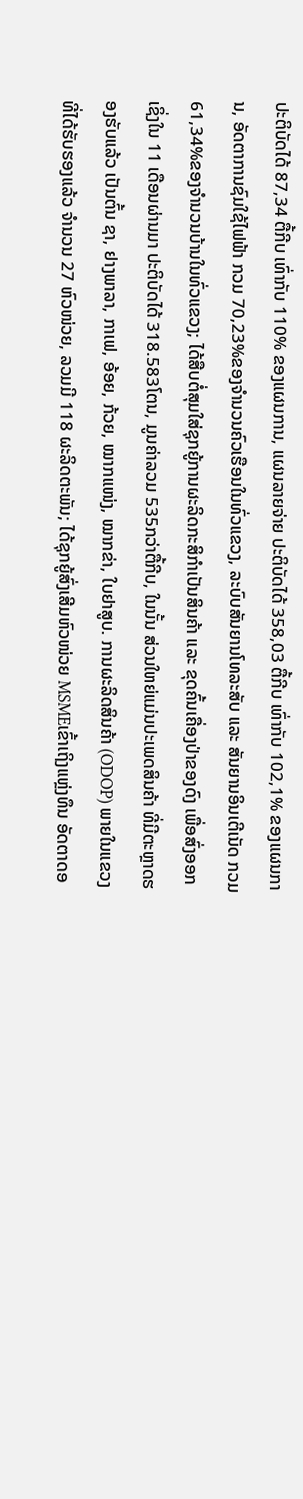ປະຕິບັດໄດ້ 87,34 ຕື້ກີບ ເທົ່າກັບ 110% ຂອງແຜນການ, ແຜນລາຍຈ່າຍ ປະຕິບັດໄດ້ 358,03 ຕື້ກີບ ເທົ່າກັບ 102,1% ຂອງແຜນການ, ອັດຕາການຊົມໃຊ້ໄຟຟ້າ ກວມ 70,23%ຂອງຈໍານວນຄົວເຮືອນໃນທົ່ວແຂວງ, ລະບົບສັນຍານໂທລະສັບ ແລະ ສັນຍານອິນເຕີເນັດ ກວມ 61,34%ຂອງຈໍານວນບ້ານໃນທົ່ວແຂວງ; ໄດ້ສືບຕໍ່ສຸມໃສ່ຊຸກຍູ້ການຜະລິດກະສິກໍາເປັນສິນຄ້າ ແລະ ຂຸດຄົ້ນເຄື່ອງປ່າຂອງດົງ ເພື່ອສົ່ງອອກ ເຊິ່ງໃນ 11 ເດືອນຜ່ານມາ ປະຕິບັດໄດ້ 318.583ໂຕນ, ມູນຄ່າລວມ 535ກວ່າຕື້ກີບ, ໃນນັ້ນ ສ່ວນໃຫຍ່ແມ່ນປະເພດສິນຄ້າ ທີ່ມີຕະຫຼາດຮອງຮັບແລ້ວ ເປັນຕົ້ນ ຊາ, ຢາງພາລາ, ກາເຟ, ອ້ອຍ, ກ້ວຍ, ໝາກແໜ່ງ, ໝາກຂ່າ, ໃບຢາສູບ. ການຜະລິດສິນຄ້າ (ODOP) ພາຍໃນແຂວງ ທີ່ໄດ້ຮັບຮອງແລ້ວ ຈໍານວນ 27 ຫົວໜ່ວຍ, ລວມມີ 118 ຜະລິດຕະພັນ; ໄດ້ຊຸກຍູ້ສົ່ງເສີມຫົວໜ່ວຍ MSMEເຂົ້າເຖິງແຫຼ່ງທຶນ ອັດຕາດອ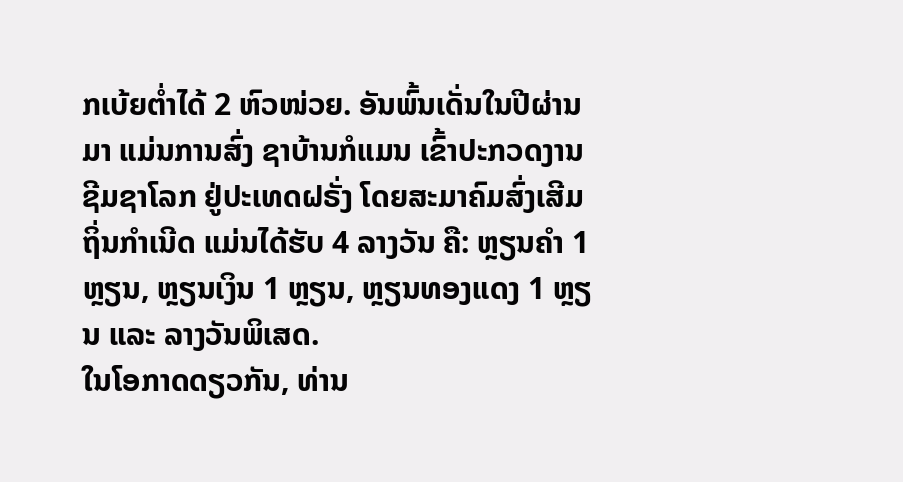ກເບ້ຍຕໍ່າໄດ້ 2 ຫົວໜ່ວຍ. ອັນພົ້ນເດັ່ນໃນປີຜ່ານມາ ແມ່ນການສົ່ງ ຊາບ້ານກໍແມນ ເຂົ້າປະກວດງານຊີມຊາໂລກ ຢູ່ປະເທດຝຣັ່ງ ໂດຍສະມາຄົມສົ່ງເສີມຖິ່ນກໍາເນີດ ແມ່ນໄດ້ຮັບ 4 ລາງວັນ ຄື: ຫຼຽນຄຳ 1 ຫຼຽນ, ຫຼຽນເງິນ 1 ຫຼຽນ, ຫຼຽນທອງແດງ 1 ຫຼຽນ ແລະ ລາງວັນພິເສດ.
ໃນໂອກາດດຽວກັນ, ທ່ານ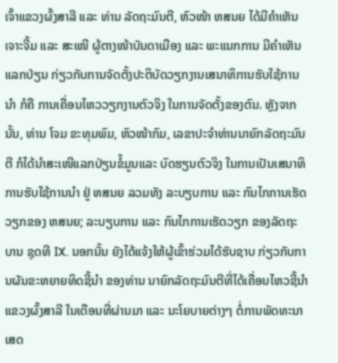ເຈົ້າແຂວງຜົ້ງສາລີ ແລະ ທ່ານ ລັດຖະມົນຕີ, ຫົວໜ້າ ຫສນຍ ໄດ້ມີຄຳເຫັນເຈາະຈີ້ມ ແລະ ສະເໜີ ຜູ້ຕາງໜ້າບັນດາເມືອງ ແລະ ພະແນກການ ມີຄຳເຫັນແລກປ່ຽນ ກ່ຽວກັບການຈັດຕັ້ງປະຕິບັດວຽກງານເສນາທິການຮັບໃຊ້ການນຳ ກໍຄື ການເຄື່ອນໄຫວວຽກງານຕົວຈິງ ໃນການຈັດຕັ້ງຂອງຕົນ. ຫຼັງຈາກນັ້ນ, ທ່ານ ໂຈມ ຂະທຸມພົມ, ຫົວໜ້າກົມ, ເລຂາປະຈຳທ່ານນາຍົກລັດຖະມົນຕີ ກໍໄດ້ນຳສະເໜີແລກປ່ຽນຂໍ້ມູນແລະ ບົດຮຽນຕົວຈິງ ໃນການເປັນເສນາທິການຮັບໃຊ້ການນຳ ຢູ່ ຫສນຍ ລວມທັງ ລະບຽບການ ແລະ ກົນໄກການເຮັດວຽກຂອງ ຫສນຍ; ລະບຽບການ ແລະ ກົນໄກການເຮັດວຽກ ຂອງລັດຖະບານ ຊຸດທີ IX. ນອກນັ້ນ ຍັງໄດ້ແຈ້ງໃຫ້ຜູ້ເຂົ້າຮ່ວມໄດ້ຮັບຊາບ ກ່ຽວກັບການຜັນຂະຫຍາຍທິດຊີ້ນຳ ຂອງທ່ານ ນາຍົກລັດຖະມົນຕີທີ່ໄດ້ເຄື່ອນໄຫວຊີ້ນຳແຂວງຜົ້ງສາລີ ໃນເດືອນທີ່ຜ່ານມາ ແລະ ນະໂຍບາຍຕ່າງໆ ຕໍ່ການພັດທະນາເສດ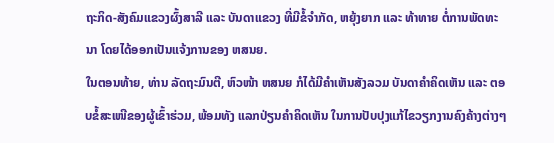ຖະກິດ-ສັງຄົມແຂວງຜົ້ງສາລີ ແລະ ບັນດາແຂວງ ທີ່ມີຂໍ້ຈຳກັດ, ຫຍຸ້ງຍາກ ແລະ ທ້າທາຍ ຕໍ່ການພັດທະນາ ໂດຍໄດ້ອອກເປັນແຈ້ງການຂອງ ຫສນຍ.
ໃນຕອນທ້າຍ, ທ່ານ ລັດຖະມົນຕີ, ຫົວໜ້າ ຫສນຍ ກໍໄດ້ມີຄຳເຫັນສັງລວມ ບັນດາຄຳຄິດເຫັນ ແລະ ຕອບຂໍ້ສະເໜີຂອງຜູ້ເຂົ້າຮ່ວມ, ພ້ອມທັງ ແລກປ່ຽນຄຳຄິດເຫັນ ໃນການປັບປຸງແກ້ໄຂວຽກງານຄົງຄ້າງຕ່າງໆ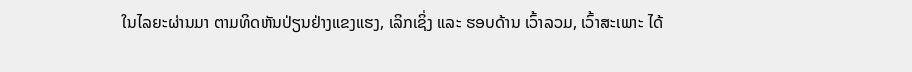ໃນໄລຍະຜ່ານມາ ຕາມທິດຫັນປ່ຽນຢ່າງແຂງແຮງ, ເລິກເຊິ່ງ ແລະ ຮອບດ້ານ ເວົ້າລວມ, ເວົ້າສະເພາະ ໄດ້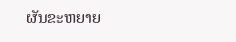ຜັນຂະຫຍາຍ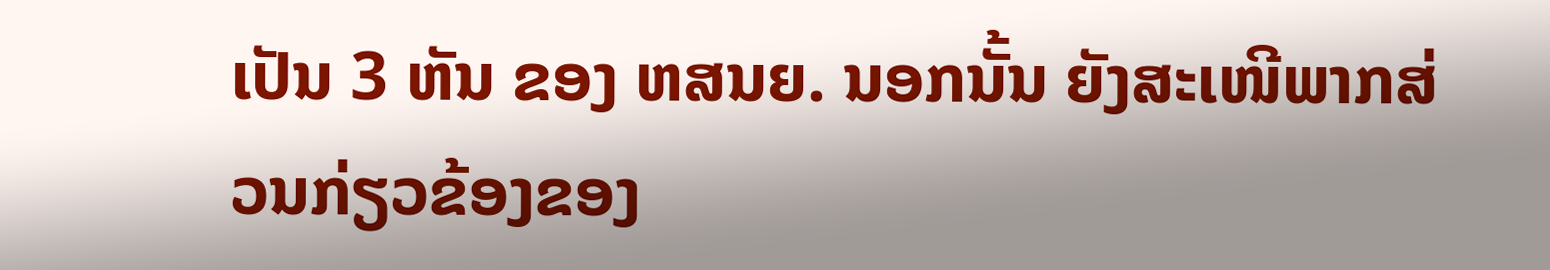ເປັນ 3 ຫັນ ຂອງ ຫສນຍ. ນອກນັ້ນ ຍັງສະເໜີພາກສ່ວນກ່ຽວຂ້ອງຂອງ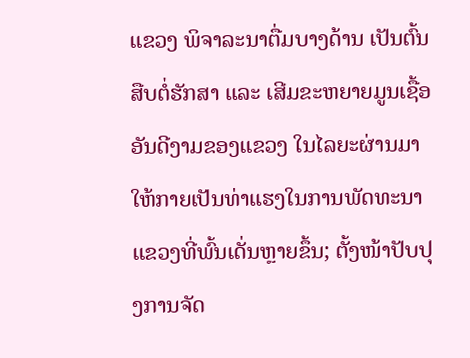ແຂວງ ພິຈາລະນາຕື່ມບາງດ້ານ ເປັນຕົ້ນ ສືບຕໍ່ຮັກສາ ແລະ ເສີມຂະຫຍາຍມູນເຊື້ອອັນດີງາມຂອງແຂວງ ໃນໄລຍະຜ່ານມາ ໃຫ້ກາຍເປັນທ່າແຮງໃນການພັດທະນາແຂວງທີ່ພົ້ນເດັ່ນຫຼາຍຂຶ້ນ; ຕັ້ງໜ້າປັບປຸງການຈັດ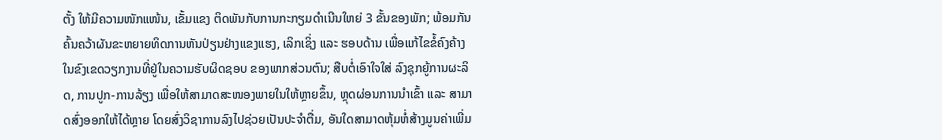ຕັ້ງ ໃຫ້ມີຄວາມໜັກແໜ້ນ, ເຂັ້ມແຂງ ຕິດພັນກັບການກະກຽມດຳເນີນໃຫຍ່ 3 ຂັ້ນຂອງພັກ; ພ້ອມກັນຄົ້ນຄວ້າຜັນຂະຫຍາຍທິດການຫັນປ່ຽນຢ່າງແຂງແຮງ, ເລິກເຊິ່ງ ແລະ ຮອບດ້ານ ເພື່ອແກ້ໄຂຂໍ້ຄົງຄ້າງ ໃນຂົງເຂດວຽກງານທີ່ຢູ່ໃນຄວາມຮັບຜິດຊອບ ຂອງພາກສ່ວນຕົນ; ສືບຕໍ່ເອົາໃຈໃສ່ ລົງຊຸກຍູ້ການຜະລິດ, ການປູກ-ການລ້ຽງ ເພື່ອໃຫ້ສາມາດສະໜອງພາຍໃນໃຫ້ຫຼາຍຂຶ້ນ, ຫຼຸດຜ່ອນການນຳເຂົ້າ ແລະ ສາມາດສົ່ງອອກໃຫ້ໄດ້ຫຼາຍ ໂດຍສົ່ງວິຊາການລົງໄປຊ່ວຍເປັນປະຈຳຕື່ມ, ອັນໃດສາມາດຫຸ້ມຫໍ່ສ້າງມູນຄ່າເພີ່ມ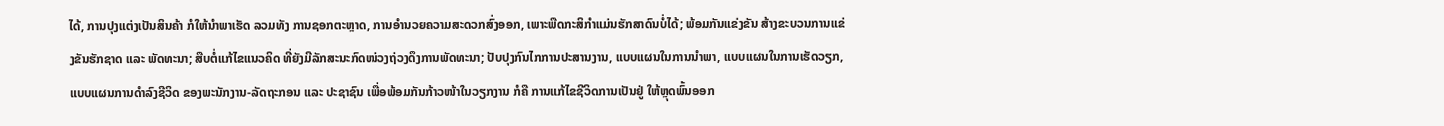ໄດ້, ການປຸງແຕ່ງເປັນສິນຄ້າ ກໍໃຫ້ນຳພາເຮັດ ລວມທັງ ການຊອກຕະຫຼາດ, ການອຳນວຍຄວາມສະດວກສົ່ງອອກ, ເພາະພືດກະສິກຳແມ່ນຮັກສາດົນບໍ່ໄດ້; ພ້ອມກັນແຂ່ງຂັນ ສ້າງຂະບວນການແຂ່ງຂັນຮັກຊາດ ແລະ ພັດທະນາ; ສືບຕໍ່ແກ້ໄຂແນວຄິດ ທີ່ຍັງມີລັກສະນະກົດໜ່ວງຖ່ວງດຶງການພັດທະນາ; ປັບປຸງກົນໄກການປະສານງານ, ແບບແຜນໃນການນຳພາ, ແບບແຜນໃນການເຮັດວຽກ, ແບບແຜນການດຳລົງຊີວິດ ຂອງພະນັກງານ-ລັດຖະກອນ ແລະ ປະຊາຊົນ ເພື່ອພ້ອມກັນກ້າວໜ້າໃນວຽກງານ ກໍຄື ການແກ້ໄຂຊີວິດການເປັນຢູ່ ໃຫ້ຫຼຸດພົ້ນອອກ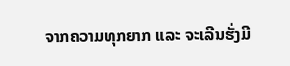ຈາກຄວາມທຸກຍາກ ແລະ ຈະເລີນຮັ່ງມີ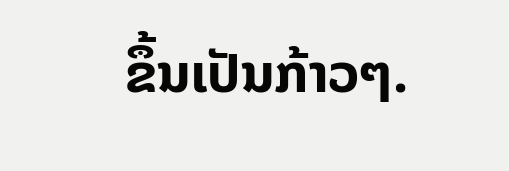ຂຶ້ນເປັນກ້າວໆ.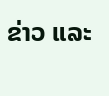ຂ່າວ ແລະ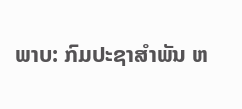ພາບ: ກົມປະຊາສຳພັນ ຫ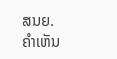ສນຍ.
ຄໍາເຫັນ